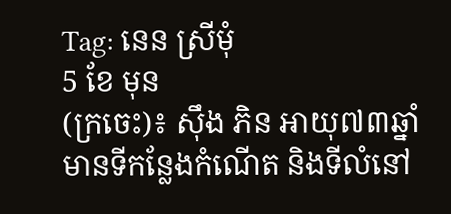Tag: នេន ស្រីមុំ
5 ខែ មុន
(ក្រចេះ)៖ ស៊ឹង ភិន អាយុ៧៣ឆ្នាំ មានទីកន្លែងកំណើត និងទីលំនៅ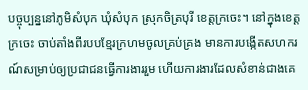បច្ចុប្បន្ននៅភូមិសំបុក ឃុំសំបុក ស្រុកចិត្របុរី ខេត្តក្រចេះ។ នៅក្នុងខេត្តក្រចេះ ចាប់តាំងពីរបបខ្មែរក្រហមចូលគ្រប់គ្រង មានការបង្កើតសហករណ៍សម្រាប់ឲ្យប្រជាជនធ្វើការងាររួម ហើយការងារដែលសំខាន់ជាងគេ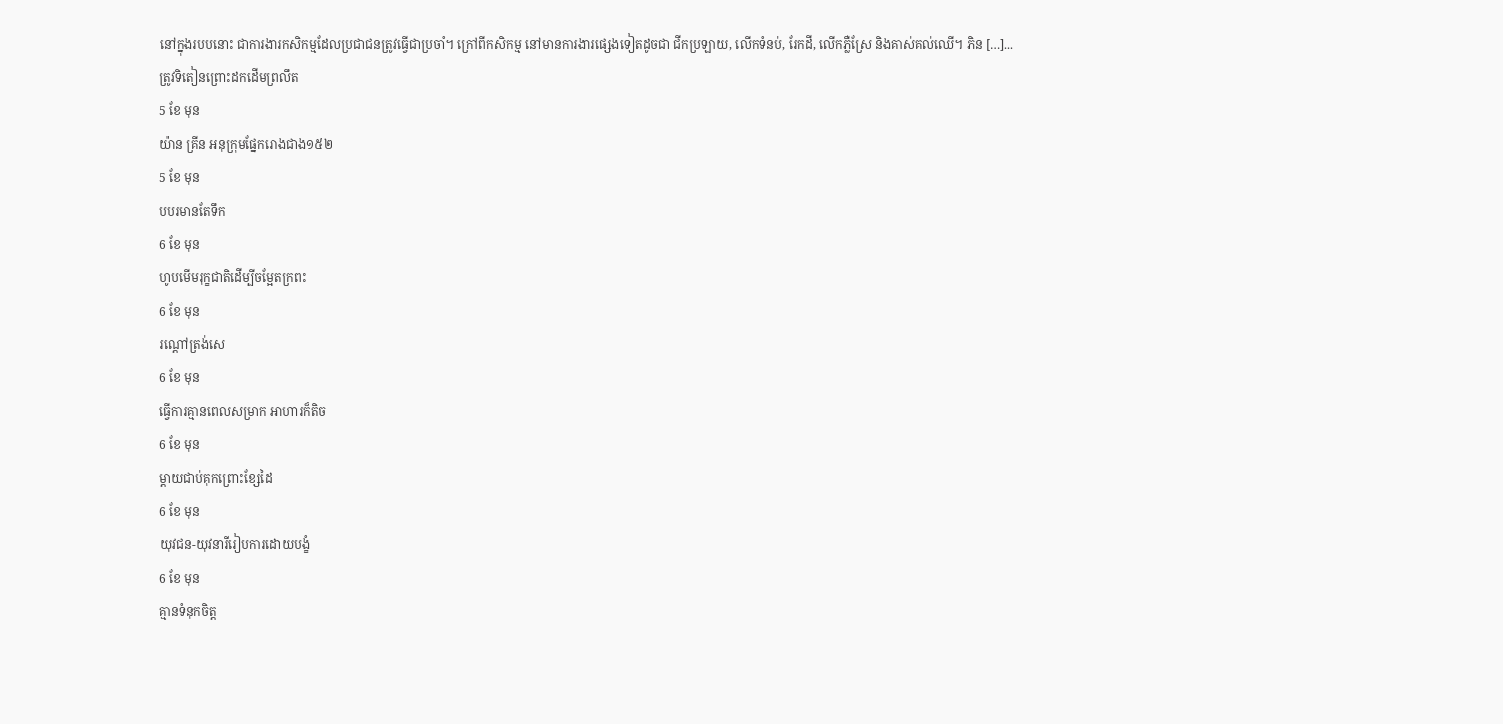នៅក្នុងរបបនោះ ជាការងារកសិកម្មដែលប្រជាជនត្រូវធ្វើជាប្រចាំ។ ក្រៅពីកសិកម្ម នៅមានការងារផ្សេងទៀតដូចជា ជីកប្រឡាយ, លើកទំនប់, រែកដី, លើកភ្លឺស្រែ និងគាស់គល់ឈើ។ ភិន […]...
ត្រូវទិតៀនព្រោះដកដើមព្រលឹត
5 ខែ មុន
យ៉ាន គ្រីន អនុក្រុមផ្នែករោងជាង១៥២
5 ខែ មុន
បបរមានតែទឹក
6 ខែ មុន
ហូបមើមរុក្ខជាតិដើម្បីចម្អែតក្រពះ
6 ខែ មុន
រណ្ដៅត្រង់សេ
6 ខែ មុន
ធ្វើការគ្មានពេលសម្រាក អាហារក៏តិច
6 ខែ មុន
ម្ដាយជាប់គុកព្រោះខ្សែដៃ
6 ខែ មុន
យុវជន-យុវនារីរៀបការដោយបង្ខំ
6 ខែ មុន
គ្មានទំនុកចិត្ត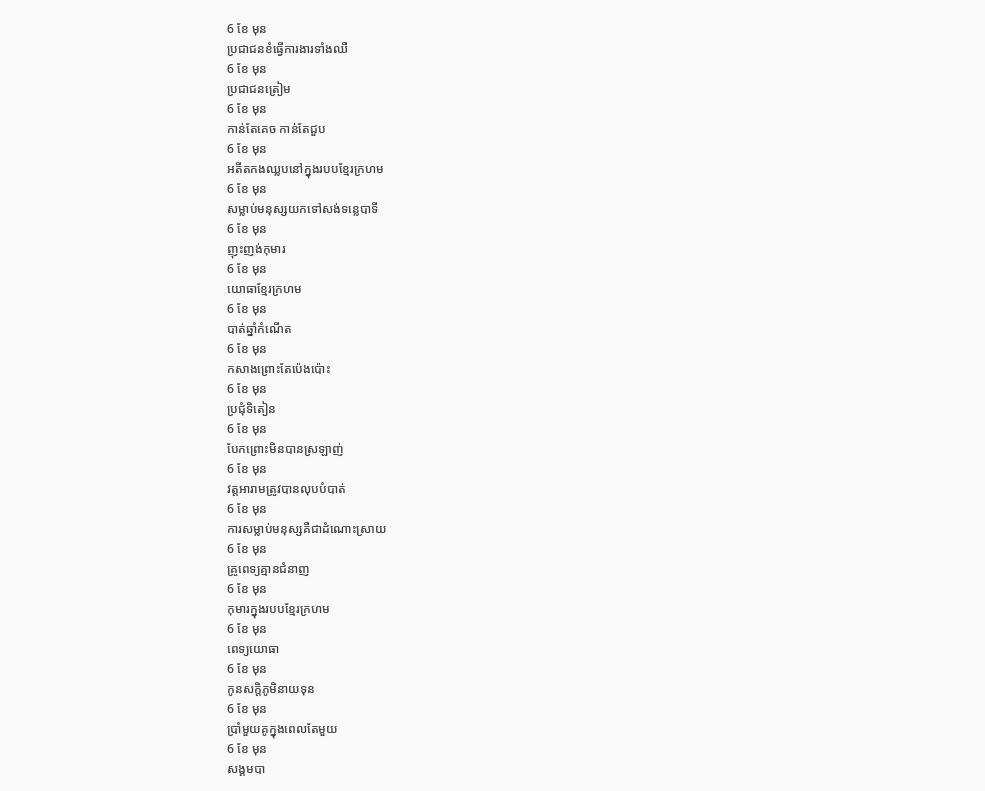6 ខែ មុន
ប្រជាជនខំធ្វើការងារទាំងឈឺ
6 ខែ មុន
ប្រជាជនត្រៀម
6 ខែ មុន
កាន់តែគេច កាន់តែជួប
6 ខែ មុន
អតីតកងឈ្លបនៅក្នុងរបបខ្មែរក្រហម
6 ខែ មុន
សម្លាប់មនុស្សយកទៅសង់ទន្លេបាទី
6 ខែ មុន
ញុះញង់កុមារ
6 ខែ មុន
យោធាខ្មែរក្រហម
6 ខែ មុន
បាត់ឆ្នាំកំណើត
6 ខែ មុន
កសាងព្រោះតែប៉េងប៉ោះ
6 ខែ មុន
ប្រជុំទិតៀន
6 ខែ មុន
បែកព្រោះមិនបានស្រឡាញ់
6 ខែ មុន
វត្តអារាមត្រូវបានលុបបំបាត់
6 ខែ មុន
ការសម្លាប់មនុស្សគឺជាដំណោះស្រាយ
6 ខែ មុន
គ្រូពេទ្យគ្មានជំនាញ
6 ខែ មុន
កុមារក្នុងរបបខ្មែរក្រហម
6 ខែ មុន
ពេទ្យយោធា
6 ខែ មុន
កូនសក្ដិភូមិនាយទុន
6 ខែ មុន
ប្រាំមួយគូក្នុងពេលតែមួយ
6 ខែ មុន
សង្គមបា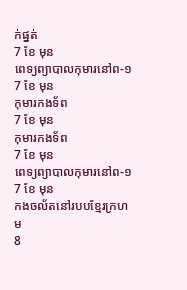ក់ផ្នត់
7 ខែ មុន
ពេទ្យព្យាបាលកុមារនៅព-១
7 ខែ មុន
កុមារកងទ័ព
7 ខែ មុន
កុមារកងទ័ព
7 ខែ មុន
ពេទ្យព្យាបាលកុមារនៅព-១
7 ខែ មុន
កងចល័តនៅរបបខ្មែរក្រហម
8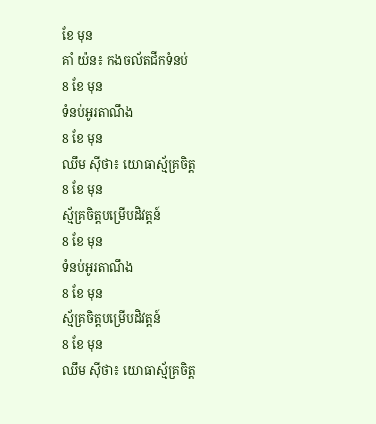ខែ មុន
គាំ យ៉ន៖ កងចល័តជីកទំនប់
8 ខែ មុន
ទំនប់អូរតាណឹង
8 ខែ មុន
ឈឹម ស៊ីថា៖ យោធាស្ម័គ្រចិត្ត
8 ខែ មុន
ស្ម័គ្រចិត្តបម្រើបដិវត្តន៍
8 ខែ មុន
ទំនប់អូរតាណឹង
8 ខែ មុន
ស្ម័គ្រចិត្តបម្រើបដិវត្តន៍
8 ខែ មុន
ឈឹម ស៊ីថា៖ យោធាស្ម័គ្រចិត្ត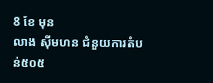8 ខែ មុន
លាង ស៊ីមហន ជំនួយការតំបន់៥០៥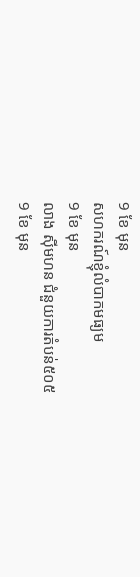9 ខែ មុន
សហករណ៍ខ្ញុំលំបាកមធ្យម
9 ខែ មុន
លាង ស៊ីមហន ជំនួយការតំបន់៥០៥
9 ខែ មុន